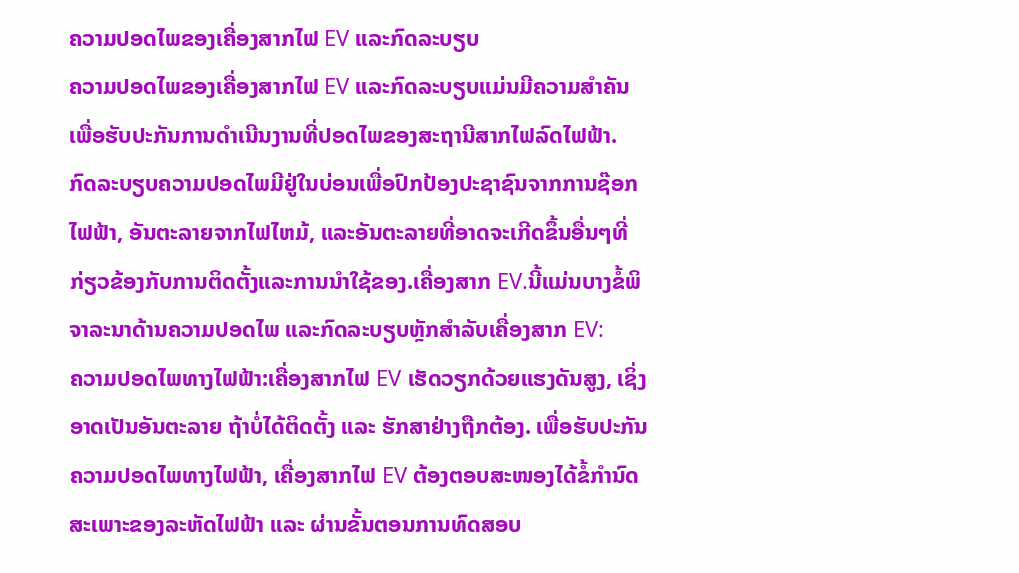ຄວາມປອດໄພຂອງເຄື່ອງສາກໄຟ EV ແລະກົດລະບຽບ
ຄວາມປອດໄພຂອງເຄື່ອງສາກໄຟ EV ແລະກົດລະບຽບແມ່ນມີຄວາມສໍາຄັນເພື່ອຮັບປະກັນການດໍາເນີນງານທີ່ປອດໄພຂອງສະຖານີສາກໄຟລົດໄຟຟ້າ. ກົດລະບຽບຄວາມປອດໄພມີຢູ່ໃນບ່ອນເພື່ອປົກປ້ອງປະຊາຊົນຈາກການຊ໊ອກໄຟຟ້າ, ອັນຕະລາຍຈາກໄຟໄຫມ້, ແລະອັນຕະລາຍທີ່ອາດຈະເກີດຂຶ້ນອື່ນໆທີ່ກ່ຽວຂ້ອງກັບການຕິດຕັ້ງແລະການນໍາໃຊ້ຂອງ.ເຄື່ອງສາກ EV.ນີ້ແມ່ນບາງຂໍ້ພິຈາລະນາດ້ານຄວາມປອດໄພ ແລະກົດລະບຽບຫຼັກສຳລັບເຄື່ອງສາກ EV:
ຄວາມປອດໄພທາງໄຟຟ້າ:ເຄື່ອງສາກໄຟ EV ເຮັດວຽກດ້ວຍແຮງດັນສູງ, ເຊິ່ງອາດເປັນອັນຕະລາຍ ຖ້າບໍ່ໄດ້ຕິດຕັ້ງ ແລະ ຮັກສາຢ່າງຖືກຕ້ອງ. ເພື່ອຮັບປະກັນຄວາມປອດໄພທາງໄຟຟ້າ, ເຄື່ອງສາກໄຟ EV ຕ້ອງຕອບສະໜອງໄດ້ຂໍ້ກຳນົດສະເພາະຂອງລະຫັດໄຟຟ້າ ແລະ ຜ່ານຂັ້ນຕອນການທົດສອບ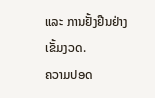ແລະ ການຢັ້ງຢືນຢ່າງເຂັ້ມງວດ.
ຄວາມປອດ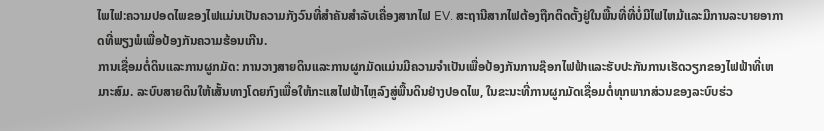ໄພໄຟ:ຄວາມປອດໄພຂອງໄຟແມ່ນເປັນຄວາມກັງວົນທີ່ສໍາຄັນສໍາລັບເຄື່ອງສາກໄຟ EV. ສະຖານີສາກໄຟຕ້ອງຖືກຕິດຕັ້ງຢູ່ໃນພື້ນທີ່ທີ່ບໍ່ມີໄຟໄຫມ້ແລະມີການລະບາຍອາກາດທີ່ພຽງພໍເພື່ອປ້ອງກັນຄວາມຮ້ອນເກີນ.
ການເຊື່ອມຕໍ່ດິນແລະການຜູກມັດ: ການວາງສາຍດິນແລະການຜູກມັດແມ່ນມີຄວາມຈໍາເປັນເພື່ອປ້ອງກັນການຊ໊ອກໄຟຟ້າແລະຮັບປະກັນການເຮັດວຽກຂອງໄຟຟ້າທີ່ເຫມາະສົມ. ລະບົບສາຍດິນໃຫ້ເສັ້ນທາງໂດຍກົງເພື່ອໃຫ້ກະແສໄຟຟ້າໄຫຼລົງສູ່ພື້ນດິນຢ່າງປອດໄພ, ໃນຂະນະທີ່ການຜູກມັດເຊື່ອມຕໍ່ທຸກພາກສ່ວນຂອງລະບົບຮ່ວ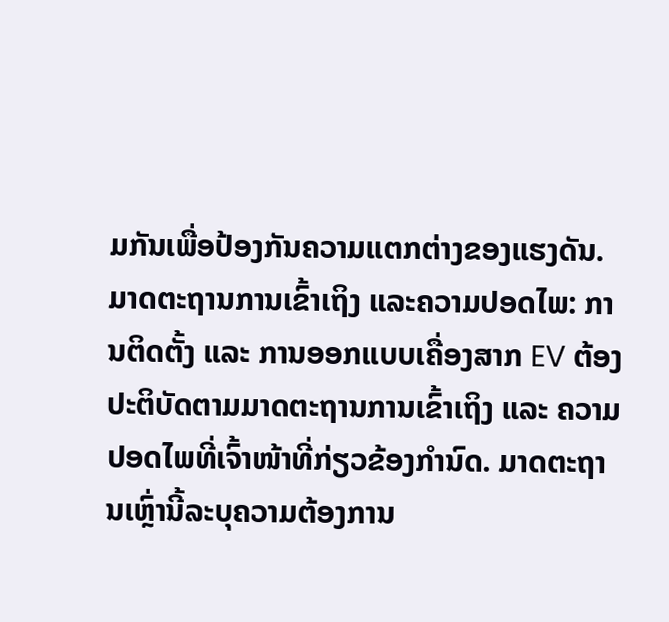ມກັນເພື່ອປ້ອງກັນຄວາມແຕກຕ່າງຂອງແຮງດັນ.
ມາດຕະຖານການເຂົ້າເຖິງ ແລະຄວາມປອດໄພ: ການຕິດຕັ້ງ ແລະ ການອອກແບບເຄື່ອງສາກ EV ຕ້ອງປະຕິບັດຕາມມາດຕະຖານການເຂົ້າເຖິງ ແລະ ຄວາມປອດໄພທີ່ເຈົ້າໜ້າທີ່ກ່ຽວຂ້ອງກໍານົດ. ມາດຕະຖານເຫຼົ່ານີ້ລະບຸຄວາມຕ້ອງການ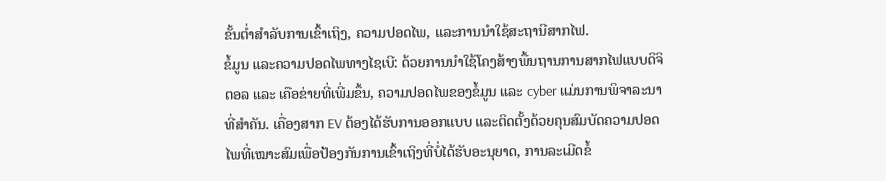ຂັ້ນຕ່ຳສໍາລັບການເຂົ້າເຖິງ, ຄວາມປອດໄພ, ແລະການນໍາໃຊ້ສະຖານີສາກໄຟ.
ຂໍ້ມູນ ແລະຄວາມປອດໄພທາງໄຊເບີ: ດ້ວຍການນຳໃຊ້ໂຄງສ້າງພື້ນຖານການສາກໄຟແບບດິຈິຕອລ ແລະ ເຄືອຂ່າຍທີ່ເພີ່ມຂຶ້ນ, ຄວາມປອດໄພຂອງຂໍ້ມູນ ແລະ cyber ແມ່ນການພິຈາລະນາທີ່ສຳຄັນ. ເຄື່ອງສາກ EV ຕ້ອງໄດ້ຮັບການອອກແບບ ແລະຕິດຕັ້ງດ້ວຍຄຸນສົມບັດຄວາມປອດໄພທີ່ເໝາະສົມເພື່ອປ້ອງກັນການເຂົ້າເຖິງທີ່ບໍ່ໄດ້ຮັບອະນຸຍາດ, ການລະເມີດຂໍ້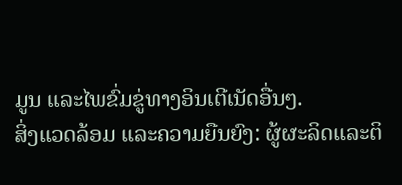ມູນ ແລະໄພຂົ່ມຂູ່ທາງອິນເຕີເນັດອື່ນໆ.
ສິ່ງແວດລ້ອມ ແລະຄວາມຍືນຍົງ: ຜູ້ຜະລິດແລະຕິ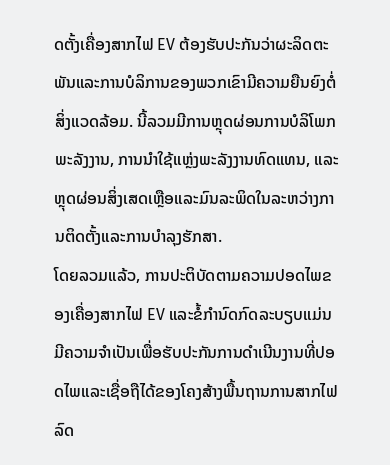ດຕັ້ງເຄື່ອງສາກໄຟ EV ຕ້ອງຮັບປະກັນວ່າຜະລິດຕະພັນແລະການບໍລິການຂອງພວກເຂົາມີຄວາມຍືນຍົງຕໍ່ສິ່ງແວດລ້ອມ. ນີ້ລວມມີການຫຼຸດຜ່ອນການບໍລິໂພກພະລັງງານ, ການນໍາໃຊ້ແຫຼ່ງພະລັງງານທົດແທນ, ແລະຫຼຸດຜ່ອນສິ່ງເສດເຫຼືອແລະມົນລະພິດໃນລະຫວ່າງການຕິດຕັ້ງແລະການບໍາລຸງຮັກສາ.
ໂດຍລວມແລ້ວ, ການປະຕິບັດຕາມຄວາມປອດໄພຂອງເຄື່ອງສາກໄຟ EV ແລະຂໍ້ກໍານົດກົດລະບຽບແມ່ນມີຄວາມຈໍາເປັນເພື່ອຮັບປະກັນການດໍາເນີນງານທີ່ປອດໄພແລະເຊື່ອຖືໄດ້ຂອງໂຄງສ້າງພື້ນຖານການສາກໄຟລົດ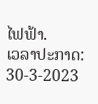ໄຟຟ້າ.
ເວລາປະກາດ: 30-3-2023